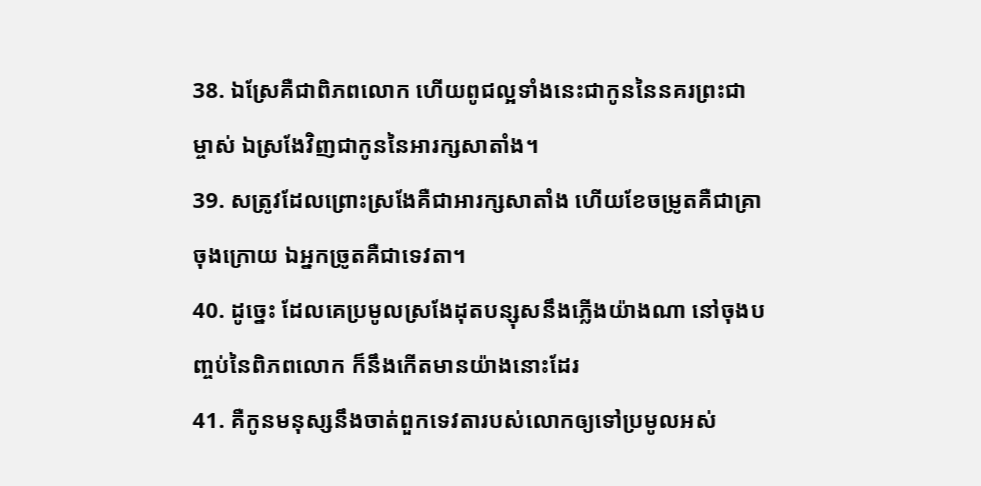38. ឯស្រែគឺជាពិភពលោក ហើយពូជល្អទាំងនេះជាកូននៃនគរព្រះជាម្ចាស់ ឯស្រងែវិញជាកូននៃអារក្សសាតាំង។
39. សត្រូវដែលព្រោះស្រងែគឺជាអារក្សសាតាំង ហើយខែចម្រូតគឺជាគ្រាចុងក្រោយ ឯអ្នកច្រូតគឺជាទេវតា។
40. ដូច្នេះ ដែលគេប្រមូលស្រងែដុតបន្សុសនឹងភ្លើងយ៉ាងណា នៅចុងបញ្ចប់នៃពិភពលោក ក៏នឹងកើតមានយ៉ាងនោះដែរ
41. គឺកូនមនុស្សនឹងចាត់ពួកទេវតារបស់លោកឲ្យទៅប្រមូលអស់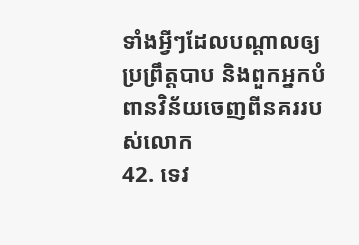ទាំងអ្វីៗដែលបណ្ដាលឲ្យប្រព្រឹត្ដបាប និងពួកអ្នកបំពានវិន័យចេញពីនគររបស់លោក
42. ទេវ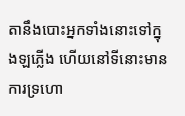តានឹងបោះអ្នកទាំងនោះទៅក្នុងឡភ្លើង ហើយនៅទីនោះមានការទ្រហោ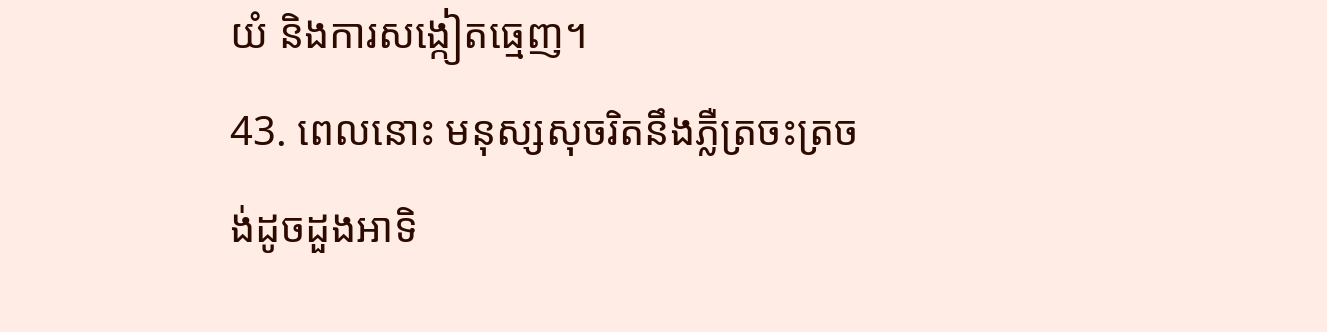យំ និងការសង្កៀតធ្មេញ។
43. ពេលនោះ មនុស្សសុចរិតនឹងភ្លឺត្រចះត្រចង់ដូចដួងអាទិ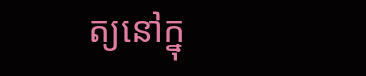ត្យនៅក្នុ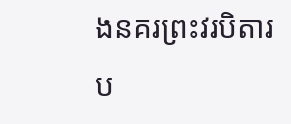ងនគរព្រះវរបិតារប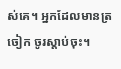ស់គេ។ អ្នកដែលមានត្រចៀក ចូរស្ដាប់ចុះ។